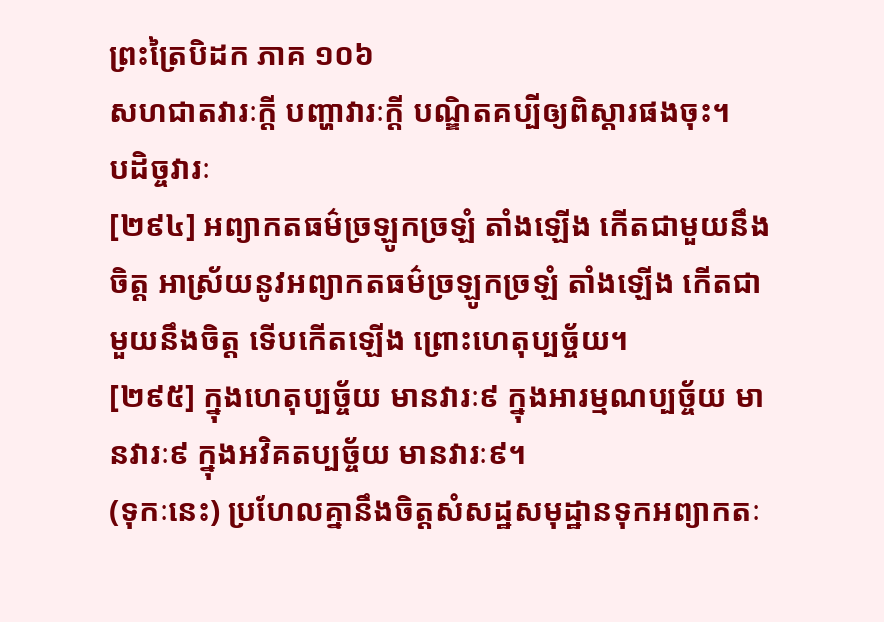ព្រះត្រៃបិដក ភាគ ១០៦
សហជាតវារៈក្តី បញ្ហាវារៈក្តី បណ្ឌិតគប្បីឲ្យពិស្តារផងចុះ។
បដិច្ចវារៈ
[២៩៤] អព្យាកតធម៌ច្រឡូកច្រឡំ តាំងឡើង កើតជាមួយនឹងចិត្ត អាស្រ័យនូវអព្យាកតធម៌ច្រឡូកច្រឡំ តាំងឡើង កើតជាមួយនឹងចិត្ត ទើបកើតឡើង ព្រោះហេតុប្បច្ច័យ។
[២៩៥] ក្នុងហេតុប្បច្ច័យ មានវារៈ៩ ក្នុងអារម្មណប្បច្ច័យ មានវារៈ៩ ក្នុងអវិគតប្បច្ច័យ មានវារៈ៩។
(ទុកៈនេះ) ប្រហែលគ្នានឹងចិត្តសំសដ្ឋសមុដ្ឋានទុកអព្យាកតៈ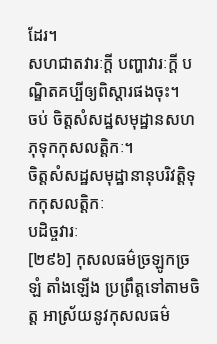ដែរ។
សហជាតវារៈក្តី បញ្ហាវារៈក្តី បណ្ឌិតគប្បីឲ្យពិស្តារផងចុះ។
ចប់ ចិត្តសំសដ្ឋសមុដ្ឋានសហភុទុកកុសលត្តិកៈ។
ចិត្តសំសដ្ឋសមុដ្ឋានានុបរិវត្តិទុកកុសលត្តិកៈ
បដិច្ចវារៈ
[២៩៦] កុសលធម៌ច្រឡូកច្រឡំ តាំងឡើង ប្រព្រឹត្តទៅតាមចិត្ត អាស្រ័យនូវកុសលធម៌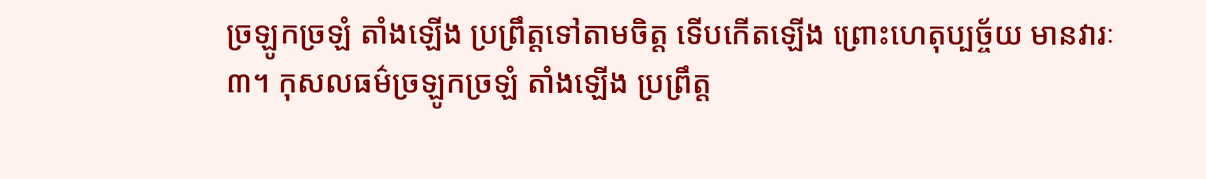ច្រឡូកច្រឡំ តាំងឡើង ប្រព្រឹត្តទៅតាមចិត្ត ទើបកើតឡើង ព្រោះហេតុប្បច្ច័យ មានវារៈ៣។ កុសលធម៌ច្រឡូកច្រឡំ តាំងឡើង ប្រព្រឹត្ត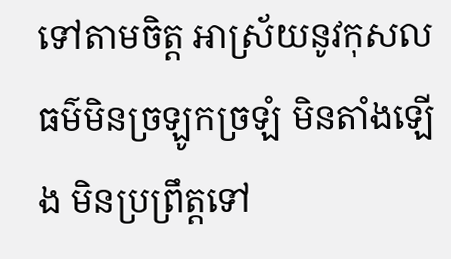ទៅតាមចិត្ត អាស្រ័យនូវកុសលធម៌មិនច្រឡូកច្រឡំ មិនតាំងឡើង មិនប្រព្រឹត្តទៅ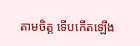តាមចិត្ត ទើបកើតឡើង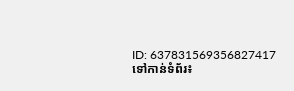ID: 637831569356827417
ទៅកាន់ទំព័រ៖